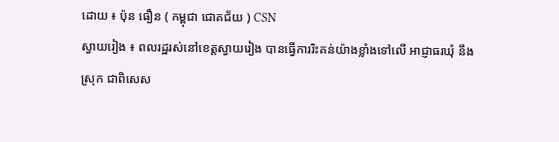ដោយ ៖ ប៉ុន ធឿន ( កម្ពុជា ជោគជ័យ ) CSN
ស្វាយរៀង ៖ ពលរដ្ឋរស់នៅខេត្តស្វាយរៀង បានធ្វើការរិះគន់យ៉ាងខ្លាំងទៅលើ អាជ្ញាធរឃុំ នឹងស្រុក ជាពិសេស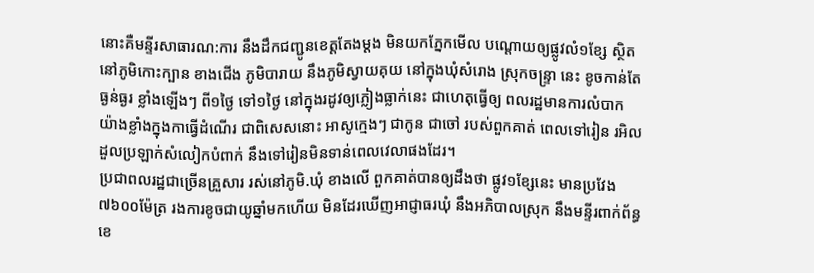នោះគឺមន្ទីរសាធារណ:ការ នឹងដឹកជញ្ជូនខេត្តតែងម្ដង មិនយកភ្នែកមើល បណ្ដោយឲ្យផ្លូវលំ១ខ្សែ ស្ថិតនៅភូមិកោះក្បាន ខាងជើង ភូមិបារាយ នឹងភូមិស្វាយគុយ នៅក្នុងឃុំសំរោង ស្រុកចន្ទ្រា នេះ ខូចកាន់តែធ្ងន់ធ្ងរ ខ្លាំងឡើងៗ ពី១ថ្ងៃ ទៅ១ថ្ងៃ នៅក្នុងរដូវឲ្យភ្លៀងធ្លាក់នេះ ជាហេតុធ្វើឲ្យ ពលរដ្ឋមានការលំបាក យ៉ាងខ្លាំងក្នុងកាធ្វើដំណើរ ជាពិសេសនោះ អាសូក្មេងៗ ជាកូន ជាចៅ របស់ពួកគាត់ ពេលទៅរៀន រអិលដួលប្រឡាក់សំលៀកបំពាក់ នឹងទៅរៀនមិនទាន់ពេលវេលាផងដែរ។
ប្រជាពលរដ្ឋជាច្រើនគ្រួសារ រស់នៅភូមិ.ឃុំ ខាងលើ ពួកគាត់បានឲ្យដឹងថា ផ្លូវ១ខ្សែនេះ មានប្រវែង៧៦០០ម៉ែត្រ រងការខូចជាយូឆ្នាំមកហើយ មិនដែរឃើញអាជ្ញាធរឃុំ នឹងអភិបាលស្រុក នឹងមន្ទីរពាក់ព័ន្ធខេ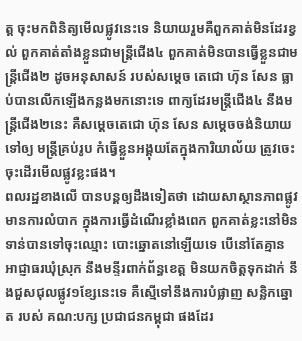ត្ត ចុះមកពិនិត្យមើលផ្លូវនេះទេ និយាយរួមគឺពួកគាត់មិនដែរខ្វល់ ពួកគាត់តាំងខ្លួនជាមន្ត្រីជើង៤ ពួកគាត់មិនបានធ្វើខ្លួនជាមន្ត្រីជើង២ ដូចអនុសាសន៍ របស់សម្ដេច តេជោ ហ៊ុន សែន ធ្លាប់បានលើកឡើងកន្លងមកនោះទេ ពាក្យដែរមន្ត្រីជើង៤ នឹងមន្ត្រីជើង២នេះ គឺសម្ដេចតេជោ ហ៊ុន សែន សម្ដេចចង់និយាយទៅឲ្យ មន្ត្រីគ្រប់រូប កំធ្វើខ្លួនអង្គុយតែក្នុងការិយាល័យ ត្រូវចេះចុះដើរមើលផ្លូវខ្លះផង។
ពលរដ្ឋខាងលើ បានបន្តឲ្យដឹងទៀតថា ដោយសាស្ថានភាពផ្លូវ មានការលំបាក ក្នុងការធ្វើដំណើរខ្លាំងពេក ពួកគាត់ខ្លះនៅមិនទាន់បានទៅចុះឈ្មោះ បោះឆ្នោតនៅឡើយទេ បើនៅតែគ្មាន អាជ្ញាធរឃុំស្រុក នឹងមន្ទីរពាក់ព័ន្ធខេត្ត មិនយកចិត្តទុកដាក់ នឹងជួសជុលផ្លូវ១ខ្សែនេះទេ គឺស្មើទៅនឹងការបំផ្លាញ សន្លិកឆ្នោត របស់ គណ:បក្ស ប្រជាជនកម្ពុជា ផងដែរ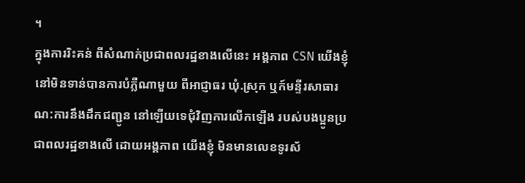។
ក្នុងការរិះគន់ ពីសំណាក់ប្រជាពលរដ្ឋខាងលើនេះ អង្គភាព CSN យើងខ្ញុំ នៅមិនទាន់បានការបំភ្លឺណាមួយ ពីអាជ្ញាធរ ឃុំ.ស្រុក ឬក៍មន្ទីរសាធារណ:ការនឹងដឹកជញ្ជូន នៅឡើយទេជុំវិញការលើកឡើង របស់បងប្អូនប្រជាពលរដ្ឋខាងលើ ដោយអង្គភាព យើងខ្ញុំ មិនមានលេខទូរស័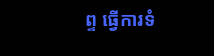ព្ទ ធ្វើការទំ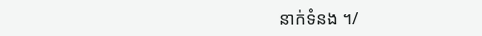នាក់ទំនង ។/